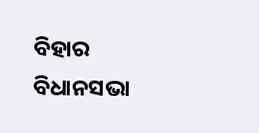ବିହାର ବିଧାନସଭା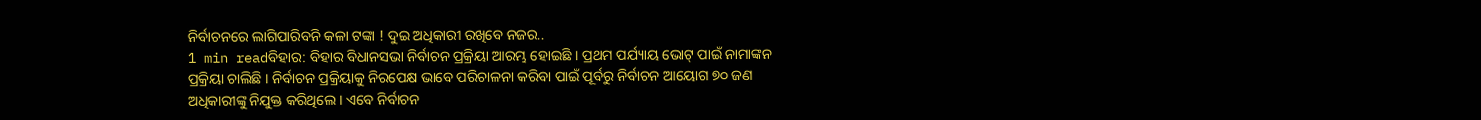ନିର୍ବାଚନରେ ଲାଗିପାରିବନି କଳା ଟଙ୍କା ! ଦୁଇ ଅଧିକାରୀ ରଖିବେ ନଜର..
1 min readବିହାର: ବିହାର ବିଧାନସଭା ନିର୍ବାଚନ ପ୍ରକ୍ରିୟା ଆରମ୍ଭ ହୋଇଛି । ପ୍ରଥମ ପର୍ଯ୍ୟାୟ ଭୋଟ୍ ପାଇଁ ନାମାଙ୍କନ ପ୍ରକ୍ରିୟା ଚାଲିଛି । ନିର୍ବାଚନ ପ୍ରକ୍ରିୟାକୁ ନିରପେକ୍ଷ ଭାବେ ପରିଚାଳନା କରିବା ପାଇଁ ପୂର୍ବରୁ ନିର୍ବାଚନ ଆୟୋଗ ୭୦ ଜଣ ଅଧିକାରୀଙ୍କୁ ନିଯୁକ୍ତ କରିଥିଲେ । ଏବେ ନିର୍ବାଚନ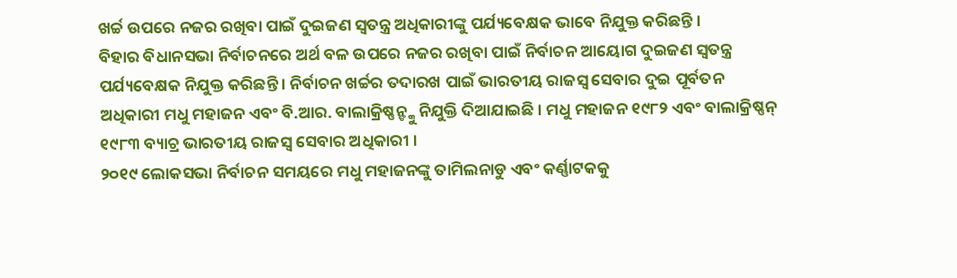ଖର୍ଚ୍ଚ ଉପରେ ନଜର ରଖିବା ପାଇଁ ଦୁଇଜଣ ସ୍ୱତନ୍ତ୍ର ଅଧିକାରୀଙ୍କୁ ପର୍ଯ୍ୟବେକ୍ଷକ ଭାବେ ନିଯୁକ୍ତ କରିଛନ୍ତି ।
ବିହାର ବିଧାନସଭା ନିର୍ବାଚନରେ ଅର୍ଥ ବଳ ଉପରେ ନଜର ରଖିବା ପାଇଁ ନିର୍ବାଚନ ଆୟୋଗ ଦୁଇଜଣ ସ୍ୱତନ୍ତ୍ର ପର୍ଯ୍ୟବେକ୍ଷକ ନିଯୁକ୍ତ କରିଛନ୍ତି । ନିର୍ବାଚନ ଖର୍ଚ୍ଚର ତଦାରଖ ପାଇଁ ଭାରତୀୟ ରାଜସ୍ୱ ସେବାର ଦୁଇ ପୂର୍ବତନ ଅଧିକାରୀ ମଧୁ ମହାଜନ ଏବଂ ବି.ଆର. ବାଲାକ୍ରିଷ୍ଣନ୍ଙ୍କୁ ନିଯୁକ୍ତି ଦିଆଯାଇଛି । ମଧୁ ମହାଜନ ୧୯୮୨ ଏବଂ ବାଲାକ୍ରିଷ୍ଣନ୍ ୧୯୮୩ ବ୍ୟାଚ୍ର ଭାରତୀୟ ରାଜସ୍ୱ ସେବାର ଅଧିକାରୀ ।
୨୦୧୯ ଲୋକସଭା ନିର୍ବାଚନ ସମୟରେ ମଧୁ ମହାଜନଙ୍କୁ ତାମିଲନାଡୁ ଏବଂ କର୍ଣ୍ଣାଟକକୁ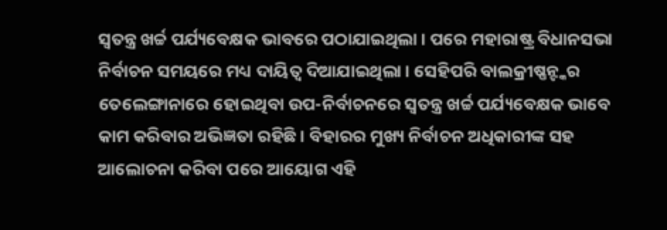ସ୍ୱତନ୍ତ୍ର ଖର୍ଚ୍ଚ ପର୍ଯ୍ୟବେକ୍ଷକ ଭାବରେ ପଠାଯାଇଥିଲା । ପରେ ମହାରାଷ୍ଟ୍ର ବିଧାନସଭା ନିର୍ବାଚନ ସମୟରେ ମଧ୍ୟ ଦାୟିତ୍ୱ ଦିଆଯାଇଥିଲା । ସେହିପରି ବାଲକ୍ରୀଷ୍ଣନ୍ଙ୍କର ତେଲେଙ୍ଗାନାରେ ହୋଇଥିବା ଉପ-ନିର୍ବାଚନରେ ସ୍ୱତନ୍ତ୍ର ଖର୍ଚ୍ଚ ପର୍ଯ୍ୟବେକ୍ଷକ ଭାବେ କାମ କରିବାର ଅଭିଜ୍ଞତା ରହିଛି । ବିହାରର ମୁଖ୍ୟ ନିର୍ବାଚନ ଅଧିକାରୀଙ୍କ ସହ ଆଲୋଚନା କରିବା ପରେ ଆୟୋଗ ଏହି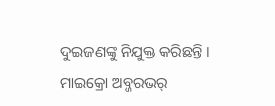ଦୁଇଜଣଙ୍କୁ ନିଯୁକ୍ତ କରିଛନ୍ତି ।
ମାଇକ୍ରୋ ଅବ୍ଜରଭର୍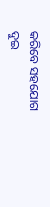କରିବେ ସହଯୋଗ
ଦୁଇ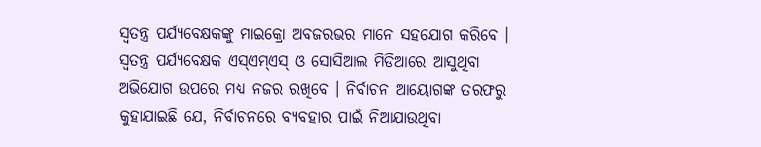ସ୍ୱତନ୍ତ୍ର ପର୍ଯ୍ୟବେକ୍ଷକଙ୍କୁ ମାଇକ୍ରୋ ଅବଜରଭର ମାନେ ସହଯୋଗ କରିବେ । ସ୍ୱତନ୍ତ୍ର ପର୍ଯ୍ୟବେକ୍ଷକ ଏସ୍ଏମ୍ଏସ୍ ଓ ସୋସିଆଲ ମିଡିଆରେ ଆସୁଥିବା ଅଭିଯୋଗ ଉପରେ ମଧ୍ୟ ନଜର ରଖିବେ । ନିର୍ବାଚନ ଆୟୋଗଙ୍କ ତରଫରୁ କୁହାଯାଇଛି ଯେ, ନିର୍ବାଚନରେ ବ୍ୟବହାର ପାଇଁ ନିଆଯାଉଥିବା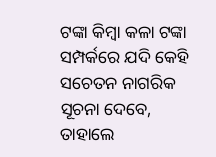ଟଙ୍କା କିମ୍ବା କଳା ଟଙ୍କା ସମ୍ପର୍କରେ ଯଦି କେହି ସଚେତନ ନାଗରିକ ସୂଚନା ଦେବେ, ତାହାଲେ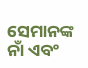ସେମାନଙ୍କ ନାଁ ଏବଂ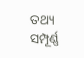ତଥ୍ୟ ସମ୍ପୂର୍ଣ୍ଣ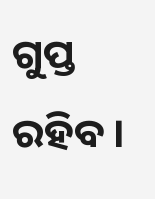ଗୁପ୍ତ ରହିବ ।